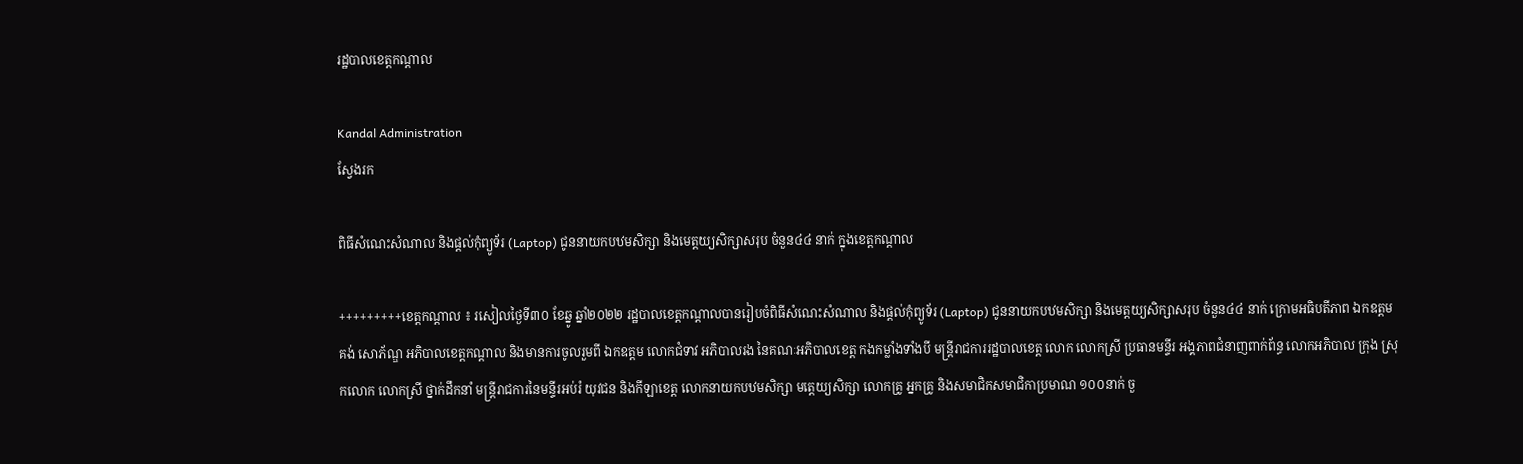រដ្ឋបាលខេត្តកណ្តាល

Kandal Administration
ស្វែងរក

ពិធីសំណេះសំណាល និងផ្តល់កុំព្យូទ័រ (Laptop) ជូននាយកបឋមសិក្សា និងមេត្តយ្យសិក្សាសរុប ចំនួន៤៤ នាក់ ក្នុងខេត្តកណ្តាល

+++++++++ខេត្តកណ្ដាល ៖ រសៀលថ្ងៃទី៣០ ខែឆ្នូ ឆ្នាំ២០២២ រដ្ឋបាលខេត្តកណ្ដាលបានរៀបចំពិធីសំណេះសំណាល និងផ្តល់កុំព្យូទ័រ (Laptop) ជូននាយកបឋមសិក្សា និងមេត្តយ្យសិក្សាសរុប ចំនួន៤៤ នាក់ ក្រោមអធិបតីភាព ឯកឧត្ដម គង់ សោភ័ណ្ឌ អភិបាលខេត្តកណ្ដាល និងមានការចូលរួមពី ឯកឧត្តម លោកជំទាវ អភិបាលរង នៃគណៈអភិបាលខេត្ត កងកម្លាំងទាំងបី មន្ត្រីរាជការរដ្ឋបាលខេត្ត លោក លោកស្រី ប្រធានមន្ទីរ អង្គភាពជំនាញពាក់ព័ន្ធ លោកអភិបាល ក្រុង ស្រុកលោក លោកស្រី ថ្នាក់ដឹកនាំ មន្ត្រីរាជការនៃមន្ទីរអប់រំ យុវជន និងកីឡាខេត្ត លោកនាយកបឋមសិក្សា មត្តេយ្យសិក្សា លោកគ្រូ អ្នកគ្រូ និងសមាជិកសមាជិកាប្រមាណ ១០០នាក់ ចួ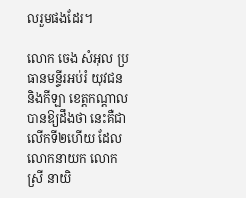លរួមផងដែរ។

លោក ចេង សំអុល ប្រធានមន្ទីរអប់រំ យុវជន និងកីឡា ខេត្តកណ្តាល បានឱ្យដឹងថា នេះគឺជាលើកទី២ហើយ ដែល លោកនាយក លោកស្រី នាយិ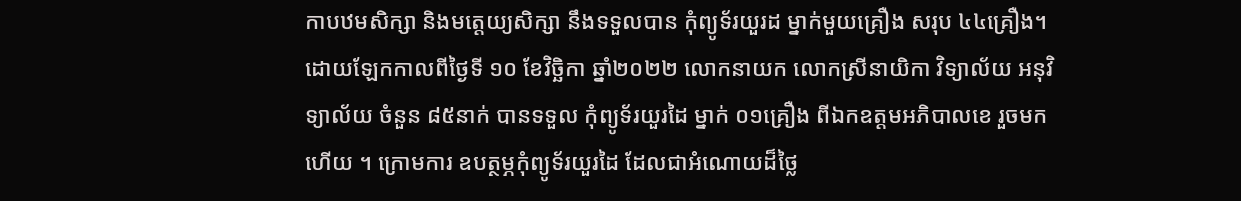កាបឋមសិក្សា និងមត្តេយ្យសិក្សា នឹងទទួលបាន កុំព្យូទ័រយួរដ ម្នាក់មួយគ្រឿង សរុប ៤៤គ្រឿង។ ដោយឡែកកាលពីថ្ងៃទី ១០ ខែវិច្ឆិកា ឆ្នាំ២០២២ លោកនាយក លោកស្រីនាយិកា វិទ្យាល័យ អនុវិទ្យាល័យ ចំនួន ៨៥នាក់ បានទទួល កុំព្យូទ័រយួរដៃ ម្នាក់ ០១គ្រឿង ពីឯកឧត្តមអភិបាលខេ រួចមកហើយ ។ ក្រោមការ ឧបត្ថម្ភកុំព្យូទ័រយួរដៃ ដែលជាអំណោយដ៏ថ្លៃ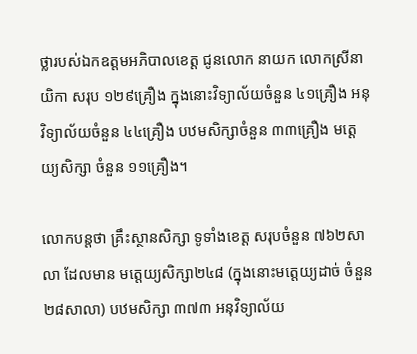ថ្លារបស់ឯកឧត្តមអភិបាលខេត្ត ជូនលោក នាយក លោកស្រីនាយិកា សរុប ១២៩គ្រឿង ក្នុងនោះវិទ្យាល័យចំនួន ៤១គ្រឿង អនុវិទ្យាល័យចំនួន ៤៤គ្រឿង បឋមសិក្សាចំនួន ៣៣គ្រឿង មត្តេយ្យសិក្សា ចំនួន ១១គ្រឿង។

លោកបន្តថា គ្រឹះស្ថានសិក្សា ទូទាំងខេត្ត សរុបចំនួន ៧៦២សាលា ដែលមាន មត្តេយ្យសិក្សា២៤៨ (ក្នុងនោះមត្តេយ្យដាច់ ចំនួន ២៨សាលា) បឋមសិក្សា ៣៧៣ អនុវិទ្យាល័យ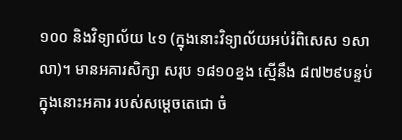១០០ និងវិទ្យាល័យ ៤១ (ក្នុងនោះវិទ្យាល័យអប់រំពិសេស ១សាលា)។ មានអគារសិក្សា សរុប ១៨១០ខ្នង ស្មើនឹង ៨៧២៩បន្ទប់ ក្នុងនោះអគារ របស់សម្តេចតេជោ ចំ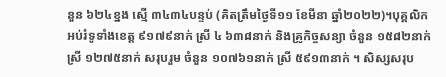នួន ៦២៤ខ្នង ស្មើ ៣៤៣៤បន្ទប់ (គិតត្រឹមថ្ងៃទី១១ ខែមីនា ឆ្នាំ២០២២)។បុគ្គលិកអប់រំទូទាំងខេត្ត ៩១៧៩នាក់ ស្រី ៤ ៦៣៨នាក់ និងគ្រូកិច្ចសន្យា ចំនួន ១៥៨២នាក់ ស្រី ១២៧៥នាក់ សរុបរួម ចំនួន ១០៧៦១នាក់ ស្រី ៥៩១៣នាក់ ។ សិស្សសរុប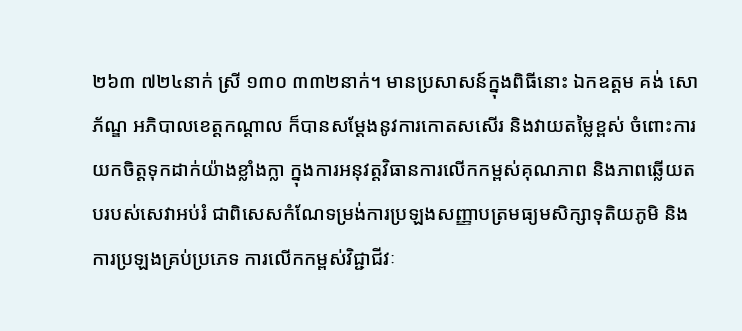២៦៣ ៧២៤នាក់ ស្រី ១៣០ ៣៣២នាក់។ មានប្រសាសន៍ក្នុងពិធីនោះ ឯកឧត្ដម គង់ សោភ័ណ្ឌ អភិបាលខេត្តកណ្ដាល ក៏បានសម្តែងនូវការកោតសសើរ និងវាយតម្លៃខ្ពស់ ចំពោះការយកចិត្តទុកដាក់យ៉ាងខ្លាំងក្លា ក្នុងការអនុវត្តវិធានការលើកកម្ពស់គុណភាព និងភាពឆ្លើយតបរបស់សេវាអប់រំ ជាពិសេសកំណែទម្រង់ការប្រឡងសញ្ញាបត្រមធ្យមសិក្សាទុតិយភូមិ និងការប្រឡងគ្រប់ប្រភេទ ការលើកកម្ពស់វិជ្ជាជីវៈ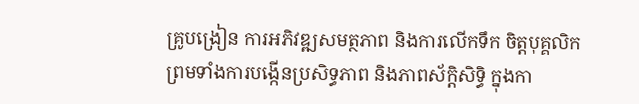គ្រូបង្រៀន ការអភិវឌ្ឍសមត្ថភាព និងការលើកទឹក ចិត្តបុគ្គលិក ព្រមទាំងការបង្កើនប្រសិទ្ធភាព និងភាពស័ក្ដិសិទ្ធិ ក្នុងកា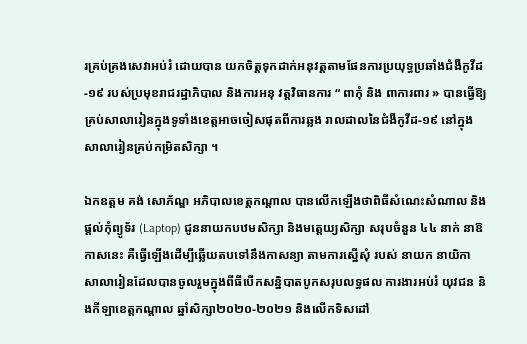រគ្រប់គ្រងសេវាអប់រំ ដោយបាន យកចិត្តទុកដាក់អនុវត្តតាមផែនការប្រយុទ្ធប្រឆាំងជំងឺកូវីដ-១៩ របស់ប្រមុខរាជរដ្ឋាភិបាល និងការអនុ វត្តវិធានការ “ ពាកុំ និង ពាការពារ » បានធ្វើឱ្យគ្រប់សាលារៀនក្នុងទូទាំងខេត្តអាចចៀសផុតពីការឆ្លង រាលដាលនៃជំងឺកូវីដ-១៩ នៅក្នុងសាលារៀនគ្រប់កម្រិតសិក្សា ។

ឯកឧត្ដម គង់ សោភ័ណ្ឌ អភិបាលខេត្តកណ្ដាល បានលើកឡើងថាពិធីសំណេះសំណាល និងផ្តល់កុំព្យូទ័រ (Laptop) ជូននាយកបឋមសិក្សា និងមត្តេយ្យសិក្សា សរុបចំនួន ៤៤ នាក់ នាឱកាសនេះ គឺធ្វើឡើងដើម្បីឆ្លើយតបទៅនឹងកាសន្យា តាមការស្នើសុំ របស់ នាយក នាយិកា សាលារៀនដែលបានចូលរួមក្នុងពីធីបើកសន្និបាតបូកសរុបលទ្ធផល ការងារអប់រំ យុវជន និងកីឡាខេត្តកណ្តាល ឆ្នាំសិក្សា២០២០-២០២១ និងលើកទិសដៅ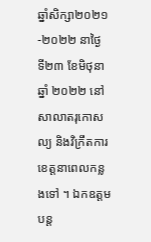ឆ្នាំសិក្សា២០២១-២០២២ នាថ្ងៃ ទី២៣ ខែមិថុនា ឆ្នាំ ២០២២ នៅសាលាតរុកោសល្យ និងវិក្រឹតការខេត្តនាពេលកន្លងទៅ ។ ឯកឧត្ដមបន្ត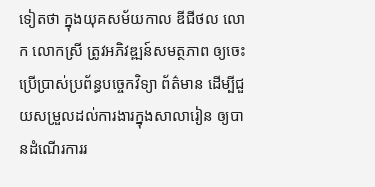ទៀតថា ក្នុងយុគសម័យកាល ឌីជីថល លោក លោកស្រី ត្រូវអភិវឌ្ឍន៍សមត្ថភាព ឲ្យចេះប្រើប្រាស់ប្រព័ន្ធបច្ចេកវិទ្យា ព័ត៌មាន ដើម្បីជួយសម្រួលដល់ការងារក្នុងសាលារៀន ឲ្យបានដំណើរការរ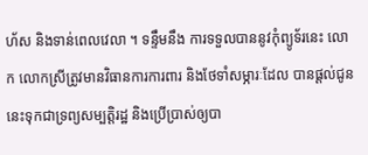ហ័ស និងទាន់ពេលវេលា ។ ទន្ទឹមនឹង ការទទួលបាននូវកុំព្យូទ័រនេះ លោក លោកស្រីត្រូវមានវិធានការការពារ និងថែទាំសម្ភារៈដែល បានផ្ដល់ជូននេះទុកជាទ្រព្យសម្បត្តិរដ្ឋ និងប្រើប្រាស់ឲ្យបា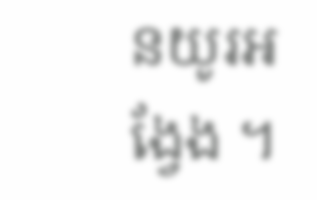នយូរអង្វែង ។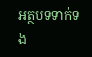អត្ថបទទាក់ទង